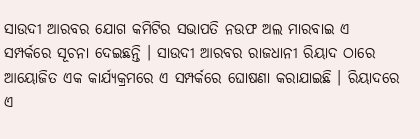ସାଉଦୀ ଆରବର ଯୋଗ କମିଟିର ସଭାପତି ନଉଫ ଅଲ ମାରବାଇ ଏ ସମ୍ପର୍କରେ ସୂଚନା ଦେଇଛନ୍ତି । ସାଉଦୀ ଆରବର ରାଜଧାନୀ ରିୟାଦ ଠାରେ ଆୟୋଜିତ ଏକ କାର୍ଯ୍ୟକ୍ରମରେ ଏ ସମ୍ପର୍କରେ ଘୋଷଣା କରାଯାଇଛି । ରିୟାଦରେ ଏ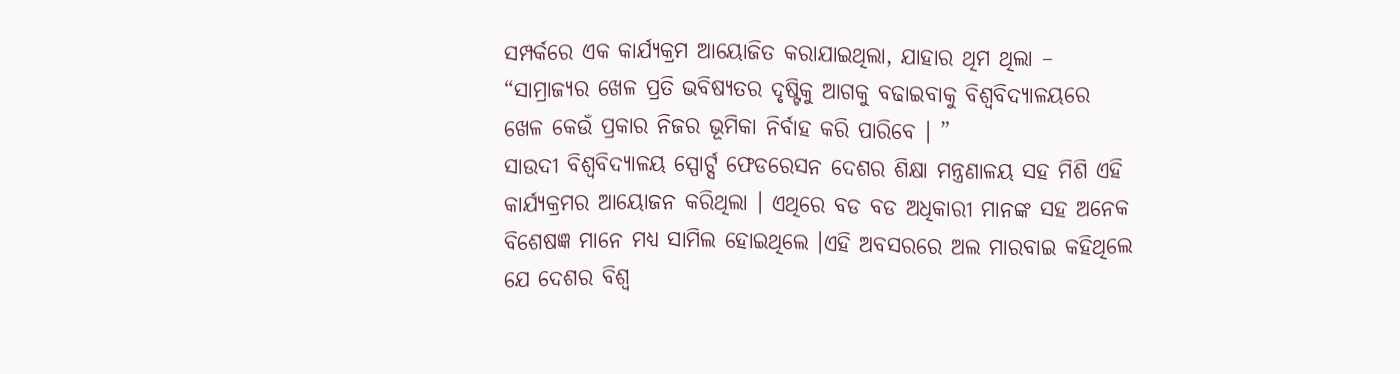ସମ୍ପର୍କରେ ଏକ କାର୍ଯ୍ୟକ୍ରମ ଆୟୋଜିତ କରାଯାଇଥିଲା, ଯାହାର ଥିମ ଥିଲା – “ସାମ୍ରାଜ୍ୟର ଖେଳ ପ୍ରତି ଭବିଷ୍ୟତର ଦୃଷ୍ଟିକୁ ଆଗକୁ ବଢାଇବାକୁ ବିଶ୍ୱବିଦ୍ୟାଳୟରେ ଖେଳ କେଉଁ ପ୍ରକାର ନିଜର ଭୂମିକା ନିର୍ବାହ କରି ପାରିବେ । ”
ସାଉଦୀ ବିଶ୍ୱବିଦ୍ୟାଳୟ ସ୍ପୋର୍ଟ୍ସ ଫେଡରେସନ ଦେଶର ଶିକ୍ଷା ମନ୍ତ୍ରଣାଳୟ ସହ ମିଶି ଏହି କାର୍ଯ୍ୟକ୍ରମର ଆୟୋଜନ କରିଥିଲା । ଏଥିରେ ବଡ ବଡ ଅଧିକାରୀ ମାନଙ୍କ ସହ ଅନେକ ବିଶେଷଜ୍ଞ ମାନେ ମଧ୍ୟ ସାମିଲ ହୋଇଥିଲେ ।ଏହି ଅବସରରେ ଅଲ ମାରବାଇ କହିଥିଲେ ଯେ ଦେଶର ବିଶ୍ୱ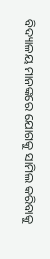ବିଦ୍ୟାଳୟ ମାନଙ୍କରେ ଯୋଗକୁ ସାମିଲ କରିବାକୁ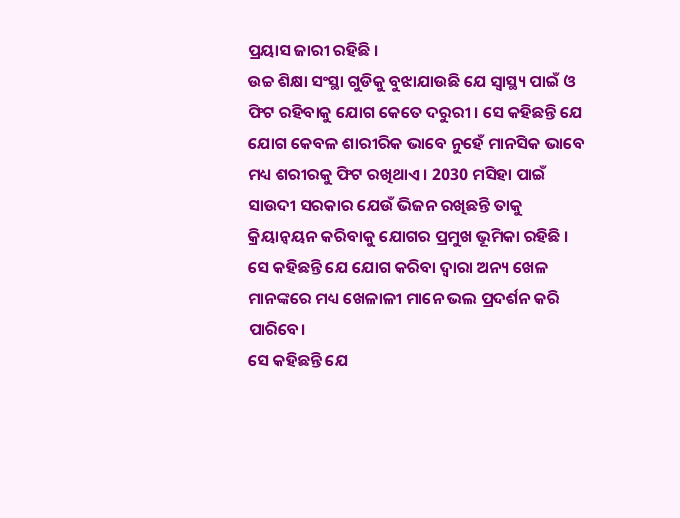ପ୍ରୟାସ ଜାରୀ ରହିଛି ।
ଉଚ୍ଚ ଶିକ୍ଷା ସଂସ୍ଥା ଗୁଡିକୁ ବୁଝାଯାଉଛି ଯେ ସ୍ୱାସ୍ଥ୍ୟ ପାଇଁ ଓ ଫିଟ ରହିବାକୁ ଯୋଗ କେତେ ଦରୁରୀ । ସେ କହିଛନ୍ତି ଯେ ଯୋଗ କେବଳ ଶାରୀରିକ ଭାବେ ନୁହେଁ ମାନସିକ ଭାବେ ମଧ୍ୟ ଶରୀରକୁ ଫିଟ ରଖିଥାଏ । 2030 ମସିହା ପାଇଁ ସାଉଦୀ ସରକାର ଯେଉଁ ଭିଜନ ରଖିଛନ୍ତି ତାକୁ କ୍ରିୟାନ୍ୱୟନ କରିବାକୁ ଯୋଗର ପ୍ରମୁଖ ଭୂମିକା ରହିଛି । ସେ କହିଛନ୍ତି ଯେ ଯୋଗ କରିବା ଦ୍ୱାରା ଅନ୍ୟ ଖେଳ ମାନଙ୍କରେ ମଧ୍ୟ ଖେଳାଳୀ ମାନେ ଭଲ ପ୍ରଦର୍ଶନ କରି ପାରିବେ।
ସେ କହିଛନ୍ତି ଯେ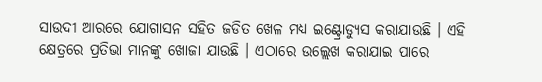ସାଉଦୀ ଆରରେ ଯୋଗାସନ ସହିତ ଜଡିତ ଖେଳ ମଧ୍ୟ ଇଣ୍ଟ୍ରୋଡ୍ୟୁସ କରାଯାଉଛି । ଏହି କ୍ଷେତ୍ରରେ ପ୍ରତିଭା ମାନଙ୍କୁ ଖୋଜା ଯାଉଛି । ଏଠାରେ ଉଲ୍ଲେଖ କରାଯାଇ ପାରେ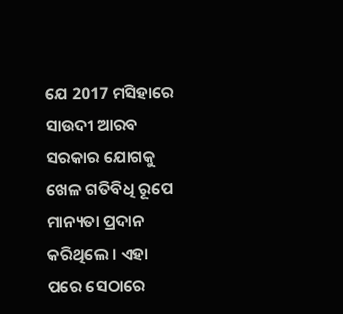ଯେ 2017 ମସିହାରେ ସାଉଦୀ ଆରବ ସରକାର ଯୋଗକୁ ଖେଳ ଗତିବିଧି ରୂପେ ମାନ୍ୟତା ପ୍ରଦାନ କରିଥିଲେ । ଏହା ପରେ ସେଠାରେ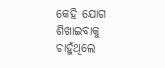କେହି ଯୋଗ ଶିଖାଇବାକୁ ଚାହୁଁଥିଲେ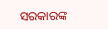ସରକାରଙ୍କ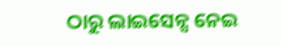ଠାରୁ ଲାଇସେନ୍ସ ନେଇ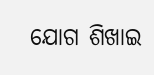ଯୋଗ ଶିଖାଇ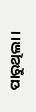ପାରୁଥିଲା ।